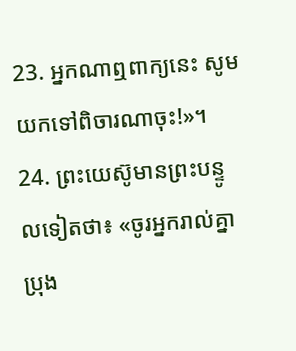23. អ្នកណាឮពាក្យនេះ សូមយកទៅពិចារណាចុះ!»។
24. ព្រះយេស៊ូមានព្រះបន្ទូលទៀតថា៖ «ចូរអ្នករាល់គ្នាប្រុង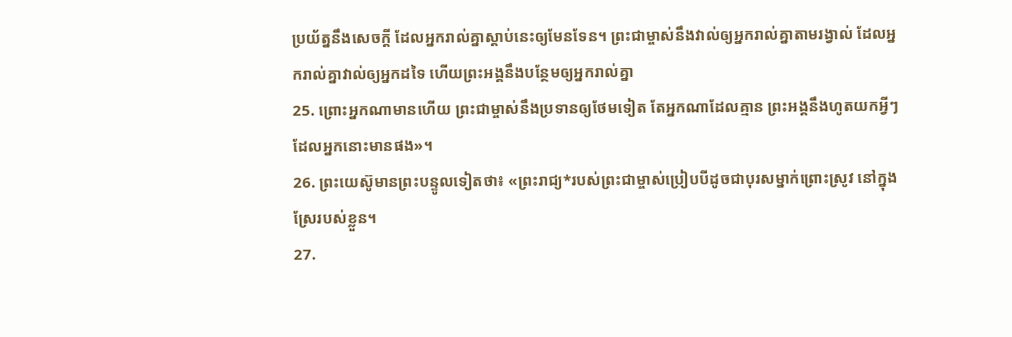ប្រយ័ត្ននឹងសេចក្ដី ដែលអ្នករាល់គ្នាស្ដាប់នេះឲ្យមែនទែន។ ព្រះជាម្ចាស់នឹងវាល់ឲ្យអ្នករាល់គ្នាតាមរង្វាល់ ដែលអ្នករាល់គ្នាវាល់ឲ្យអ្នកដទៃ ហើយព្រះអង្គនឹងបន្ថែមឲ្យអ្នករាល់គ្នា
25. ព្រោះអ្នកណាមានហើយ ព្រះជាម្ចាស់នឹងប្រទានឲ្យថែមទៀត តែអ្នកណាដែលគ្មាន ព្រះអង្គនឹងហូតយកអ្វីៗដែលអ្នកនោះមានផង»។
26. ព្រះយេស៊ូមានព្រះបន្ទូលទៀតថា៖ «ព្រះរាជ្យ*របស់ព្រះជាម្ចាស់ប្រៀបបីដូចជាបុរសម្នាក់ព្រោះស្រូវ នៅក្នុងស្រែរបស់ខ្លួន។
27.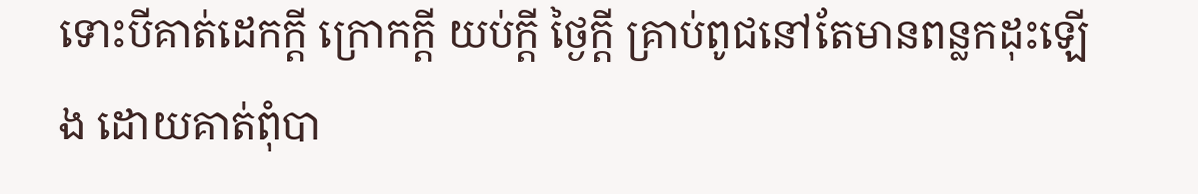ទោះបីគាត់ដេកក្ដី ក្រោកក្ដី យប់ក្ដី ថ្ងៃក្ដី គ្រាប់ពូជនៅតែមានពន្លកដុះឡើង ដោយគាត់ពុំបា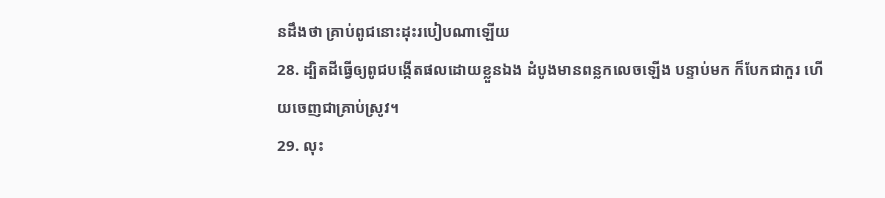នដឹងថា គ្រាប់ពូជនោះដុះរបៀបណាឡើយ
28. ដ្បិតដីធ្វើឲ្យពូជបង្កើតផលដោយខ្លួនឯង ដំបូងមានពន្លកលេចឡើង បន្ទាប់មក ក៏បែកជាកួរ ហើយចេញជាគ្រាប់ស្រូវ។
29. លុះ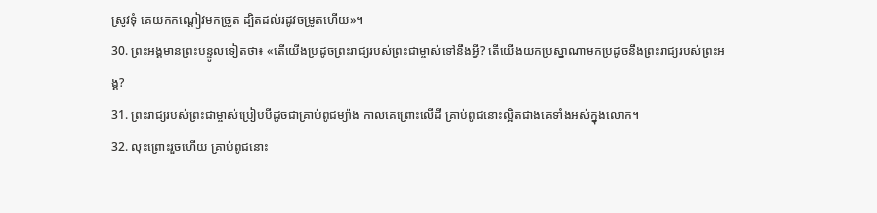ស្រូវទុំ គេយកកណ្ដៀវមកច្រូត ដ្បិតដល់រដូវចម្រូតហើយ»។
30. ព្រះអង្គមានព្រះបន្ទូលទៀតថា៖ «តើយើងប្រដូចព្រះរាជ្យរបស់ព្រះជាម្ចាស់ទៅនឹងអ្វី? តើយើងយកប្រស្នាណាមកប្រដូចនឹងព្រះរាជ្យរបស់ព្រះអង្គ?
31. ព្រះរាជ្យរបស់ព្រះជាម្ចាស់ប្រៀបបីដូចជាគ្រាប់ពូជម្យ៉ាង កាលគេព្រោះលើដី គ្រាប់ពូជនោះល្អិតជាងគេទាំងអស់ក្នុងលោក។
32. លុះព្រោះរួចហើយ គ្រាប់ពូជនោះ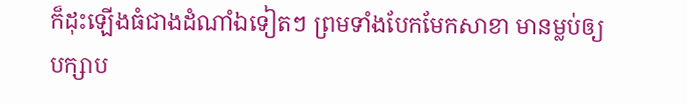ក៏ដុះឡើងធំជាងដំណាំឯទៀតៗ ព្រមទាំងបែកមែកសាខា មានម្លប់ឲ្យបក្សាប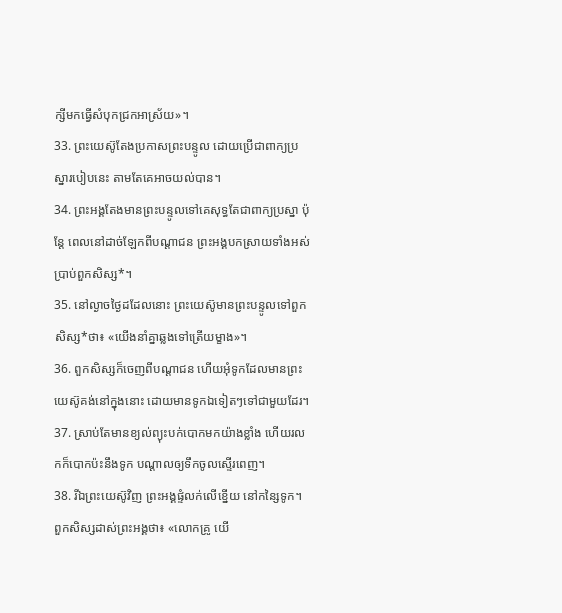ក្សីមកធ្វើសំបុកជ្រកអាស្រ័យ»។
33. ព្រះយេស៊ូតែងប្រកាសព្រះបន្ទូល ដោយប្រើជាពាក្យប្រស្នារបៀបនេះ តាមតែគេអាចយល់បាន។
34. ព្រះអង្គតែងមានព្រះបន្ទូលទៅគេសុទ្ធតែជាពាក្យប្រស្នា ប៉ុន្តែ ពេលនៅដាច់ឡែកពីបណ្ដាជន ព្រះអង្គបកស្រាយទាំងអស់ប្រាប់ពួកសិស្ស*។
35. នៅល្ងាចថ្ងៃដដែលនោះ ព្រះយេស៊ូមានព្រះបន្ទូលទៅពួកសិស្ស*ថា៖ «យើងនាំគ្នាឆ្លងទៅត្រើយម្ខាង»។
36. ពួកសិស្សក៏ចេញពីបណ្ដាជន ហើយអុំទូកដែលមានព្រះយេស៊ូគង់នៅក្នុងនោះ ដោយមានទូកឯទៀតៗទៅជាមួយដែរ។
37. ស្រាប់តែមានខ្យល់ព្យុះបក់បោកមកយ៉ាងខ្លាំង ហើយរលកក៏បោកប៉ះនឹងទូក បណ្ដាលឲ្យទឹកចូលស្ទើរពេញ។
38. រីឯព្រះយេស៊ូវិញ ព្រះអង្គផ្ទំលក់លើខ្នើយ នៅកន្សៃទូក។ ពួកសិស្សដាស់ព្រះអង្គថា៖ «លោកគ្រូ យើ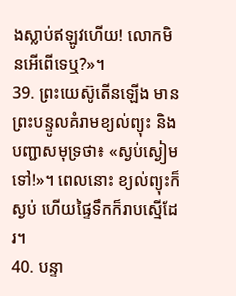ងស្លាប់ឥឡូវហើយ! លោកមិនអើពើទេឬ?»។
39. ព្រះយេស៊ូតើនឡើង មានព្រះបន្ទូលគំរាមខ្យល់ព្យុះ និងបញ្ជាសមុទ្រថា៖ «ស្ងប់ស្ងៀមទៅ!»។ ពេលនោះ ខ្យល់ព្យុះក៏ស្ងប់ ហើយផ្ទៃទឹកក៏រាបស្មើដែរ។
40. បន្ទា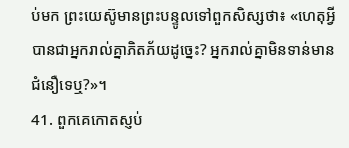ប់មក ព្រះយេស៊ូមានព្រះបន្ទូលទៅពួកសិស្សថា៖ «ហេតុអ្វីបានជាអ្នករាល់គ្នាភិតភ័យដូច្នេះ? អ្នករាល់គ្នាមិនទាន់មានជំនឿទេឬ?»។
41. ពួកគេកោតស្ញប់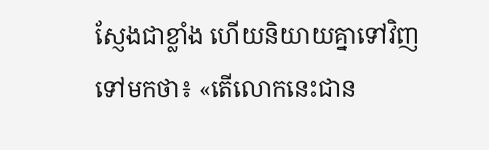ស្ញែងជាខ្លាំង ហើយនិយាយគ្នាទៅវិញទៅមកថា៖ «តើលោកនេះជាន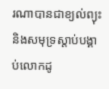រណាបានជាខ្យល់ព្យុះ និងសមុទ្រស្ដាប់បង្គាប់លោកដូ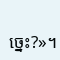ច្នេះ?»។